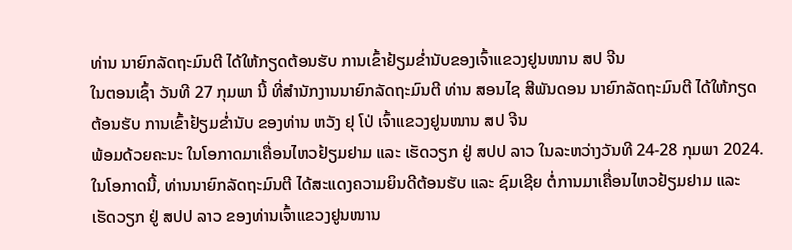ທ່ານ ນາຍົກລັດຖະມົນຕີ ໄດ້ໃຫ້ກຽດຕ້ອນຮັບ ການເຂົ້າຢ້ຽມຂໍ່ານັບຂອງເຈົ້າແຂວງຢູນໜານ ສປ ຈີນ
ໃນຕອນເຊົ້າ ວັນທີ 27 ກຸມພາ ນີ້ ທີ່ສຳນັກງານນາຍົກລັດຖະມົນຕີ ທ່ານ ສອນໄຊ ສີພັນດອນ ນາຍົກລັດຖະມົນຕີ ໄດ້ໃຫ້ກຽດຕ້ອນຮັບ ການເຂົ້າຢ້ຽມຂໍ່ານັບ ຂອງທ່ານ ຫວັງ ຢຸ ໂປ່ ເຈົ້າແຂວງຢູນໜານ ສປ ຈີນ
ພ້ອມດ້ວຍຄະນະ ໃນໂອກາດມາເຄື່ອນໄຫວຢ້ຽມຢາມ ແລະ ເຮັດວຽກ ຢູ່ ສປປ ລາວ ໃນລະຫວ່າງວັນທີ 24-28 ກຸມພາ 2024.
ໃນໂອກາດນີ້, ທ່ານນາຍົກລັດຖະມົນຕີ ໄດ້ສະແດງຄວາມຍິນດີຕ້ອນຮັບ ແລະ ຊົມເຊີຍ ຕໍ່ການມາເຄື່ອນໄຫວຢ້ຽມຢາມ ແລະ ເຮັດວຽກ ຢູ່ ສປປ ລາວ ຂອງທ່ານເຈົ້າແຂວງຢູນໜານ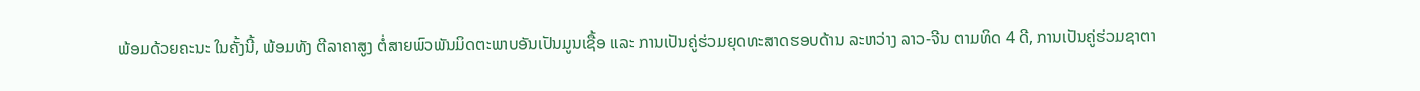ພ້ອມດ້ວຍຄະນະ ໃນຄັ້ງນີ້, ພ້ອມທັງ ຕີລາຄາສູງ ຕໍ່ສາຍພົວພັນມິດຕະພາບອັນເປັນມູນເຊື້ອ ແລະ ການເປັນຄູ່ຮ່ວມຍຸດທະສາດຮອບດ້ານ ລະຫວ່າງ ລາວ-ຈີນ ຕາມທິດ 4 ດີ, ການເປັນຄູ່ຮ່ວມຊາຕາ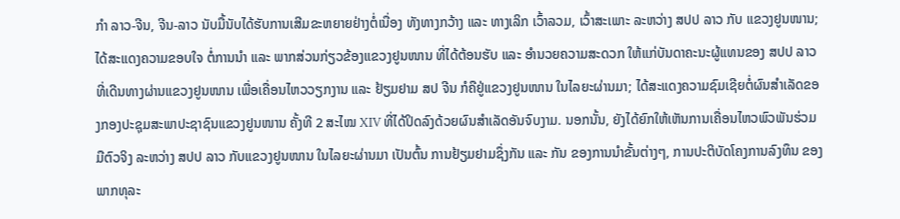ກໍາ ລາວ-ຈີນ, ຈີນ-ລາວ ນັບມື້ນັບໄດ້ຮັບການເສີມຂະຫຍາຍຢ່າງຕໍ່ເນື່ອງ ທັງທາງກວ້າງ ແລະ ທາງເລິກ ເວົ້າລວມ, ເວົ້າສະເພາະ ລະຫວ່າງ ສປປ ລາວ ກັບ ແຂວງຢູນໜານ; ໄດ້ສະແດງຄວາມຂອບໃຈ ຕໍ່ການນຳ ແລະ ພາກສ່ວນກ່ຽວຂ້ອງແຂວງຢູນໜານ ທີ່ໄດ້ຕ້ອນຮັບ ແລະ ອຳນວຍຄວາມສະດວກ ໃຫ້ແກ່ບັນດາຄະນະຜູ້ແທນຂອງ ສປປ ລາວ ທີ່ເດີນທາງຜ່ານແຂວງຢູນໜານ ເພື່ອເຄື່ອນໄຫວວຽກງານ ແລະ ຢ້ຽມຢາມ ສປ ຈີນ ກໍຄືຢູ່ແຂວງຢູນໜານ ໃນໄລຍະຜ່ານມາ; ໄດ້ສະແດງຄວາມຊົມເຊີຍຕໍ່ຜົນສຳເລັດຂອງກອງປະຊຸມສະພາປະຊາຊົນແຂວງຢູນໜານ ຄັ້ງທີ 2 ສະໄໝ XIV ທີ່ໄດ້ປິດລົງດ້ວຍຜົນສໍາເລັດອັນຈົບງາມ. ນອກນັ້ນ, ຍັງໄດ້ຍົກໃຫ້ເຫັນການເຄື່ອນໄຫວພົວພັນຮ່ວມມືຕົວຈິງ ລະຫວ່າງ ສປປ ລາວ ກັບແຂວງຢູນໜານ ໃນໄລຍະຜ່ານມາ ເປັນຕົ້ນ ການຢ້ຽມຢາມຊຶ່ງກັນ ແລະ ກັນ ຂອງການນຳຂັ້ນຕ່າງໆ, ການປະຕິບັດໂຄງການລົງທຶນ ຂອງພາກທຸລະ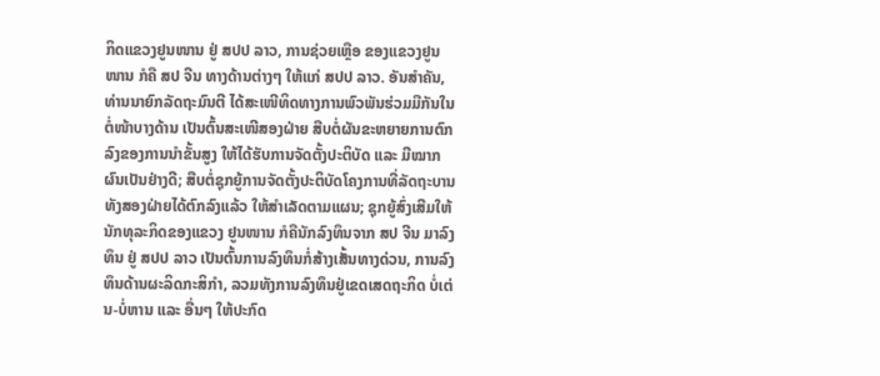ກິດແຂວງຢູນໜານ ຢູ່ ສປປ ລາວ, ການຊ່ວຍເຫຼືອ ຂອງແຂວງຢູນໜານ ກໍຄື ສປ ຈີນ ທາງດ້ານຕ່າງໆ ໃຫ້ແກ່ ສປປ ລາວ. ອັນສຳຄັນ, ທ່ານນາຍົກລັດຖະມົນຕີ ໄດ້ສະເໜີທິດທາງການພົວພັນຮ່ວມມືກັນໃນຕໍ່ໜ້າບາງດ້ານ ເປັນຕົ້ນສະເໜີສອງຝ່າຍ ສືບຕໍ່ຜັນຂະຫຍາຍການຕົກລົງຂອງການນຳຂັ້ນສູງ ໃຫ້ໄດ້ຮັບການຈັດຕັ້ງປະຕິບັດ ແລະ ມີໝາກຜົນເປັນຢ່າງດີ; ສືບຕໍ່ຊຸກຍູ້ການຈັດຕັ້ງປະຕິບັດໂຄງການທີ່ລັດຖະບານທັງສອງຝ່າຍໄດ້ຕົກລົງແລ້ວ ໃຫ້ສຳເລັດຕາມແຜນ; ຊຸກຍູ້ສົ່ງເສີມໃຫ້ນັກທຸລະກິດຂອງແຂວງ ຢູນໜານ ກໍຄືນັກລົງທຶນຈາກ ສປ ຈີນ ມາລົງທຶນ ຢູ່ ສປປ ລາວ ເປັນຕົ້ນການລົງທຶນກໍ່ສ້າງເສັ້ນທາງດ່ວນ, ການລົງທຶນດ້ານຜະລິດກະສິກໍາ, ລວມທັງການລົງທຶນຢູ່ເຂດເສດຖະກິດ ບໍ່ເຕ່ນ-ບໍ່ຫານ ແລະ ອື່ນໆ ໃຫ້ປະກົດ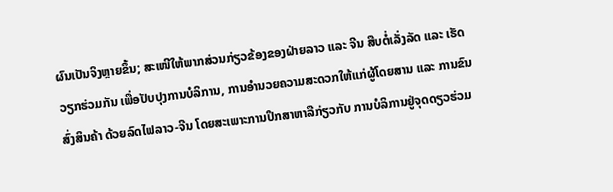ຜົນເປັນຈິງຫຼາຍຂຶ້ນ; ສະເໜີໃຫ້ພາກສ່ວນກ່ຽວຂ້ອງຂອງຝ່າຍລາວ ແລະ ຈີນ ສືບຕໍ່ເລັ່ງລັດ ແລະ ເຮັດວຽກຮ່ວມກັນ ເພື່ອປັບປຸງການບໍລິການ, ການອຳນວຍຄວາມສະດວກໃຫ້ແກ່ຜູ້ໂດຍສານ ແລະ ການຂົນສົ່ງສິນຄ້າ ດ້ວຍລົດໄຟລາວ-ຈີນ ໂດຍສະເພາະການປຶກສາຫາລືກ່ຽວກັບ ການບໍລິການຢູ່ຈຸດດຽວຮ່ວມ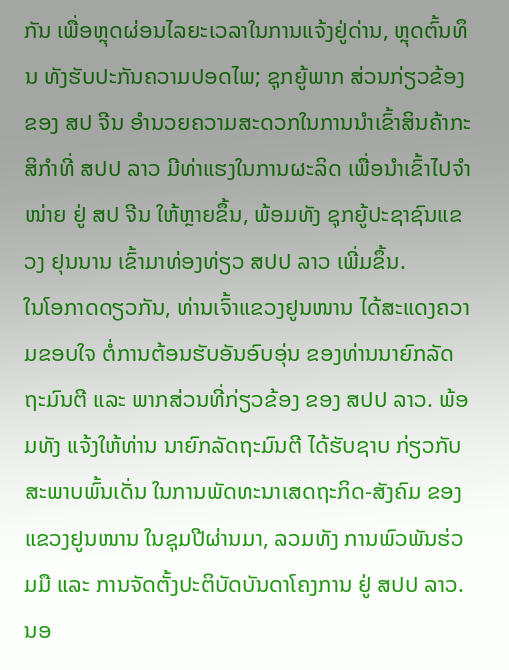ກັນ ເພື່ອຫຼຸດຜ່ອນໄລຍະເວລາໃນການແຈ້ງຢູ່ດ່ານ, ຫຼຸດຕົ້ນທຶນ ທັງຮັບປະກັນຄວາມປອດໄພ; ຊຸກຍູ້ພາກ ສ່ວນກ່ຽວຂ້ອງຂອງ ສປ ຈີນ ອຳນວຍຄວາມສະດວກໃນການນຳເຂົ້າສິນຄ້າກະສິກຳທີ່ ສປປ ລາວ ມີທ່າແຮງໃນການຜະລິດ ເພື່ອນຳເຂົ້າໄປຈຳໜ່າຍ ຢູ່ ສປ ຈີນ ໃຫ້ຫຼາຍຂຶ້ນ, ພ້ອມທັງ ຊຸກຍູ້ປະຊາຊົນແຂວງ ຢຸນນານ ເຂົ້າມາທ່ອງທ່ຽວ ສປປ ລາວ ເພີ່ມຂຶ້ນ.
ໃນໂອກາດດຽວກັນ, ທ່ານເຈົ້າແຂວງຢູນໜານ ໄດ້ສະແດງຄວາມຂອບໃຈ ຕໍ່ການຕ້ອນຮັບອັນອົບອຸ່ນ ຂອງທ່ານນາຍົກລັດຖະມົນຕີ ແລະ ພາກສ່ວນທີ່ກ່ຽວຂ້ອງ ຂອງ ສປປ ລາວ. ພ້ອມທັງ ແຈ້ງໃຫ້ທ່ານ ນາຍົກລັດຖະມົນຕີ ໄດ້ຮັບຊາບ ກ່ຽວກັບສະພາບພົ້ນເດັ່ນ ໃນການພັດທະນາເສດຖະກິດ-ສັງຄົມ ຂອງແຂວງຢູນໜານ ໃນຊຸມປີຜ່ານມາ, ລວມທັງ ການພົວພັນຮ່ວມມື ແລະ ການຈັດຕັ້ງປະຕິບັດບັນດາໂຄງການ ຢູ່ ສປປ ລາວ. ນອ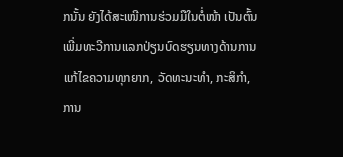ກນັ້ນ ຍັງໄດ້ສະເໜີການຮ່ວມມືໃນຕໍ່ໜ້າ ເປັນຕົ້ນ ເພີ່ມທະວີການແລກປ່ຽນບົດຮຽນທາງດ້ານການແກ້ໄຂຄວາມທຸກຍາກ, ວັດທະນະທຳ, ກະສິກຳ, ການ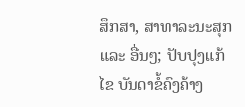ສຶກສາ, ສາທາລະນະສຸກ ແລະ ອື່ນໆ; ປັບປຸງແກ້ໄຂ ບັນດາຂໍ້ຄົງຄ້າງ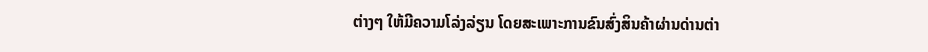ຕ່າງໆ ໃຫ້ມີຄວາມໂລ່ງລ່ຽນ ໂດຍສະເພາະການຂົນສົ່ງສິນຄ້າຜ່ານດ່ານຕ່າ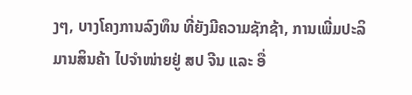ງໆ, ບາງໂຄງການລົງທຶນ ທີ່ຍັງມີຄວາມຊັກຊ້າ, ການເພີ່ມປະລິມານສິນຄ້າ ໄປຈຳໜ່າຍຢູ່ ສປ ຈີນ ແລະ ອື່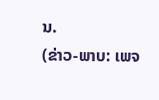ນ.
(ຂ່າວ-ພາບ: ເພຈ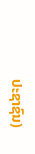ປະຊາຊົນ)